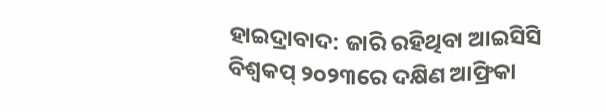ହାଇଦ୍ରାବାଦ: ଜାରି ରହିଥିବା ଆଇସିସି ବିଶ୍ବକପ୍ ୨୦୨୩ରେ ଦକ୍ଷିଣ ଆଫ୍ରିକା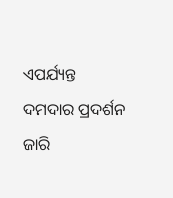ଏପର୍ଯ୍ୟନ୍ତ ଦମଦାର ପ୍ରଦର୍ଶନ ଜାରି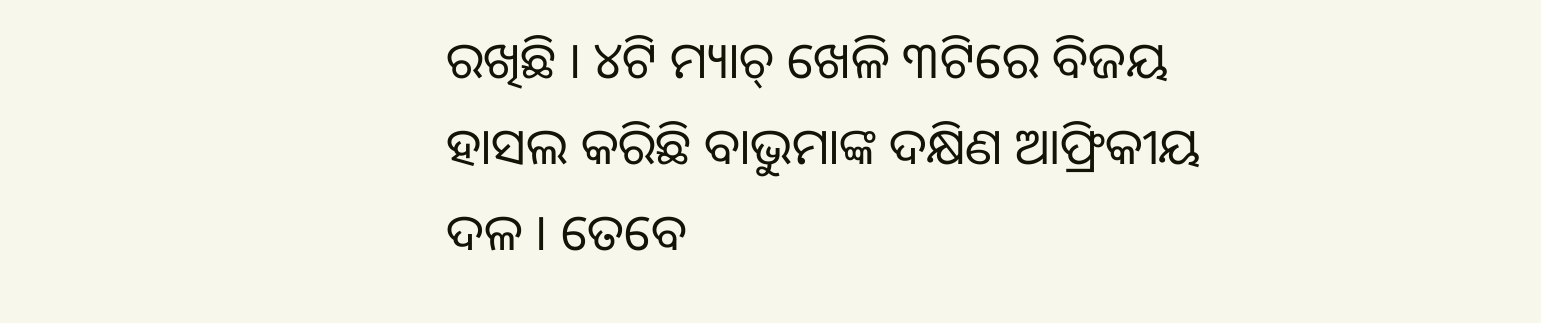ରଖିଛି । ୪ଟି ମ୍ୟାଚ୍ ଖେଳି ୩ଟିରେ ବିଜୟ ହାସଲ କରିଛି ବାଭୁମାଙ୍କ ଦକ୍ଷିଣ ଆଫ୍ରିକୀୟ ଦଳ । ତେବେ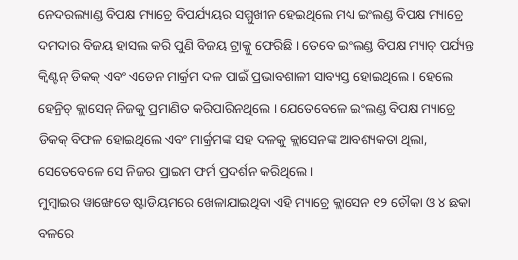ନେଦରଲ୍ୟାଣ୍ଡ ବିପକ୍ଷ ମ୍ୟାଚ୍ରେ ବିପର୍ଯ୍ୟୟର ସମ୍ମୁଖୀନ ହେଇଥିଲେ ମଧ୍ୟ ଇଂଲଣ୍ଡ ବିପକ୍ଷ ମ୍ୟାଚ୍ରେ ଦମଦାର ବିଜୟ ହାସଲ କରି ପୁଣି ବିଜୟ ଟ୍ରାକ୍କୁ ଫେରିଛି । ତେବେ ଇଂଲଣ୍ଡ ବିପକ୍ଷ ମ୍ୟାଚ୍ ପର୍ଯ୍ୟନ୍ତ କ୍ବିଣ୍ଟନ୍ ଡିକକ୍ ଏବଂ ଏଡେନ ମାର୍କ୍ରମ ଦଳ ପାଇଁ ପ୍ରଭାବଶାଳୀ ସାବ୍ୟସ୍ତ ହୋଇଥିଲେ । ହେଲେ ହେନ୍ରିଚ୍ କ୍ଲାସେନ୍ ନିଜକୁ ପ୍ରମାଣିତ କରିପାରିନଥିଲେ । ଯେତେବେଳେ ଇଂଲଣ୍ଡ ବିପକ୍ଷ ମ୍ୟାଚ୍ରେ ଡିକକ୍ ବିଫଳ ହୋଇଥିଲେ ଏବଂ ମାର୍କ୍ରମଙ୍କ ସହ ଦଳକୁ କ୍ଲାସେନଙ୍କ ଆବଶ୍ୟକତା ଥିଲା, ସେତେବେଳେ ସେ ନିଜର ପ୍ରାଇମ ଫର୍ମ ପ୍ରଦର୍ଶନ କରିଥିଲେ ।
ମୁମ୍ବାଇର ୱାଙ୍ଖେଡେ ଷ୍ଟାଡିୟମରେ ଖେଳାଯାଇଥିବା ଏହି ମ୍ୟାଚ୍ରେ କ୍ଲାସେନ ୧୨ ଚୌକା ଓ ୪ ଛକା ବଳରେ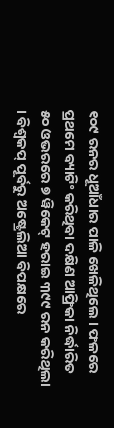୧୦୯ ରନର ଧୂଆଁଧାର ପାଳି ଖେଳିଥିଲେ । ଫଳରେ ପ୍ରଥମେ ବ୍ୟାଟିଂ କରିଥିବା ଦକ୍ଷିଣ ଆଫ୍ରିକା ନିର୍ଦ୍ଧାରିତ ୫୦ ଓଭରରେ ୭ ୱିକେଟ୍ ହରାଇ ୩୯୯ ରନ କରିଥିଲା । ବିଶ୍ବକପ୍ ପୂର୍ବରୁ ଅଷ୍ଟ୍ରେଲିଆ ବିପକ୍ଷରେ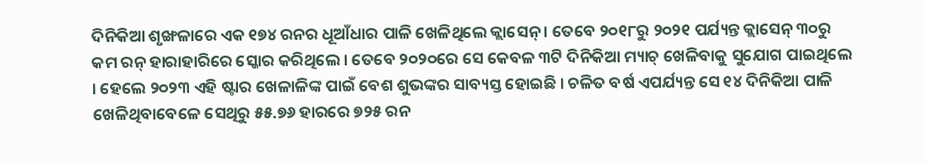ଦିନିକିଆ ଶୃଙ୍ଖଳାରେ ଏକ ୧୭୪ ରନର ଧୂଆଁଧାର ପାଳି ଖେଳିଥିଲେ କ୍ଲାସେନ୍ । ତେବେ ୨୦୧୮ରୁ ୨୦୨୧ ପର୍ଯ୍ୟନ୍ତ କ୍ଲାସେନ୍ ୩୦ରୁ କମ ରନ୍ ହାରାହାରିରେ ସ୍କୋର କରିଥିଲେ । ତେବେ ୨୦୨୦ରେ ସେ କେବଳ ୩ଟି ଦିନିକିଆ ମ୍ୟାଚ୍ ଖେଳିବାକୁ ସୁଯୋଗ ପାଇଥିଲେ । ହେଲେ ୨୦୨୩ ଏହି ଷ୍ଟାର ଖେଳାଳିଙ୍କ ପାଇଁ ବେଶ ଶୁଭଙ୍କର ସାବ୍ୟସ୍ତ ହୋଇଛି । ଚଳିତ ବର୍ଷ ଏପର୍ଯ୍ୟନ୍ତ ସେ ୧୪ ଦିନିକିଆ ପାଳି ଖେଳିଥିବାବେଳେ ସେଥିରୁ ୫୫.୭୬ ହାରରେ ୭୨୫ ରନ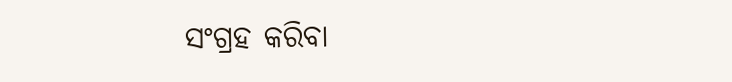ସଂଗ୍ରହ କରିବା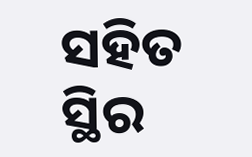ସହିତ ସ୍ଥିର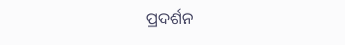ପ୍ରଦର୍ଶନ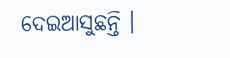ଦେଇଆସୁଛନ୍ତି ।